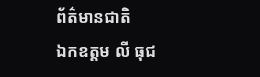ព័ត៌មានជាតិ
ឯកឧត្តម លី ធុជ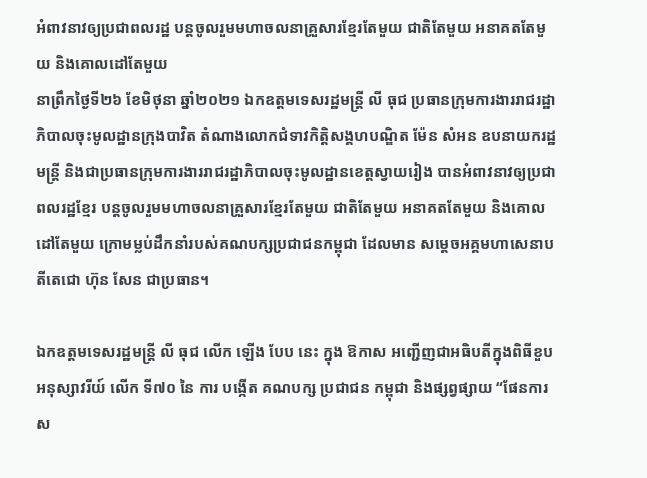អំពាវនាវឲ្យប្រជាពលរដ្ឋ បន្តចូលរួមមហាចលនាគ្រួសារខ្មែរតែមួយ ជាតិតែមួយ អនាគតតែមួយ និងគោលដៅតែមួយ
នាព្រឹកថ្ងៃទី២៦ ខែមិថុនា ឆ្នាំ២០២១ ឯកឧត្តមទេសរដ្ឋមន្រ្តី លី ធុជ ប្រធានក្រុមការងាររាជរដ្ឋាភិបាលចុះមូលដ្ឋានក្រុងបាវិត តំណាងលោកជំទាវកិត្តិសង្គហបណ្ឌិត ម៉ែន សំអន ឧបនាយករដ្ឋមន្រ្តី និងជាប្រធានក្រុមការងាររាជរដ្ឋាភិបាលចុះមូលដ្ឋានខេត្តស្វាយរៀង បានអំពាវនាវឲ្យប្រជាពលរដ្ឋខ្មែរ បន្តចូលរួមមហាចលនាគ្រួសារខ្មែរតែមួយ ជាតិតែមួយ អនាគតតែមួយ និងគោលដៅតែមួយ ក្រោមម្លប់ដឹកនាំរបស់គណបក្សប្រជាជនកម្ពុជា ដែលមាន សម្តេចអគ្គមហាសេនាបតីតេជោ ហ៊ុន សែន ជាប្រធាន។

ឯកឧត្តមទេសរដ្ឋមន្ត្រី លី ធុជ លេីក ឡេីង បែប នេះ ក្នុង ឱកាស អញ្ជើញជាអធិបតីក្នុងពិធីខួប អនុស្សាវរីយ៍ លេីក ទី៧០ នៃ ការ បង្កើត គណបក្ស ប្រជាជន កម្ពុជា និងផ្សព្វផ្សាយ “ផែនការស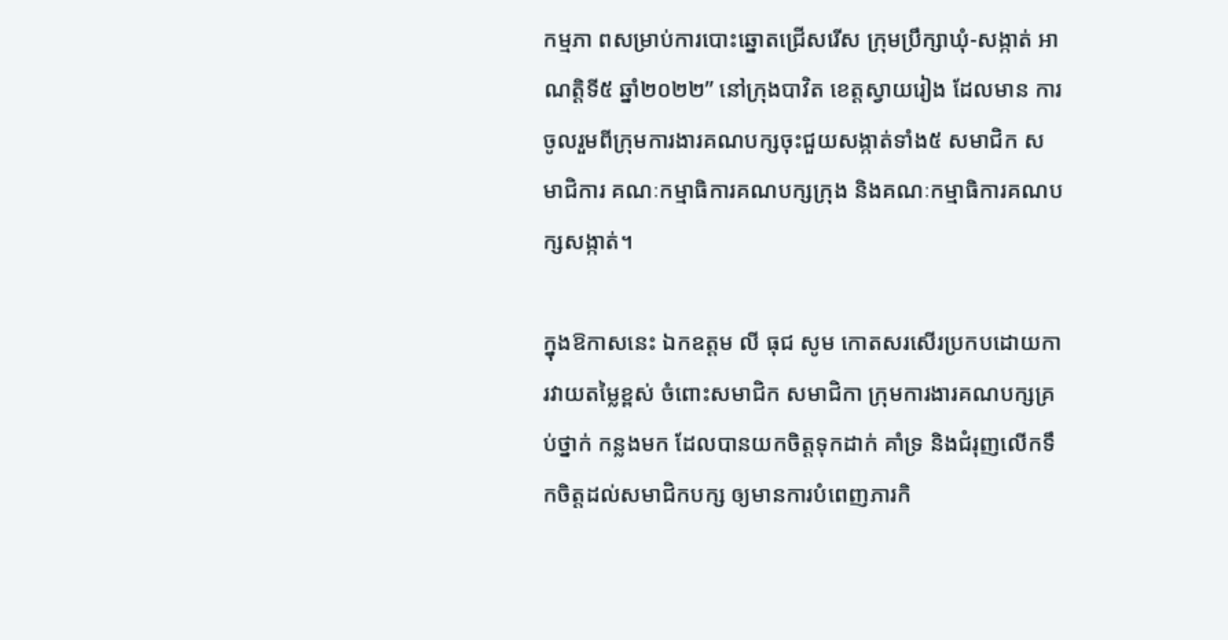កម្មភា ពសម្រាប់ការបោះឆ្នោតជ្រើសរើស ក្រុមប្រឹក្សាឃុំ-សង្កាត់ អាណត្តិទី៥ ឆ្នាំ២០២២” នៅក្រុងបាវិត ខេត្តស្វាយរៀង ដែលមាន ការចូលរួមពីក្រុមការងារគណបក្សចុះជួយសង្កាត់ទាំង៥ សមាជិក សមាជិការ គណៈកម្មាធិការគណបក្សក្រុង និងគណៈកម្មាធិការគណបក្សសង្កាត់។

ក្នុងឱកាសនេះ ឯកឧត្តម លី ធុជ សូម កោតសរសើរប្រកបដោយការវាយតម្លៃខ្ពស់ ចំពោះសមាជិក សមាជិកា ក្រុមការងារគណបក្សគ្រប់ថ្នាក់ កន្លងមក ដែលបានយកចិត្តទុកដាក់ គាំទ្រ និងជំរុញលើកទឹកចិត្តដល់សមាជិកបក្ស ឲ្យមានការបំពេញភារកិ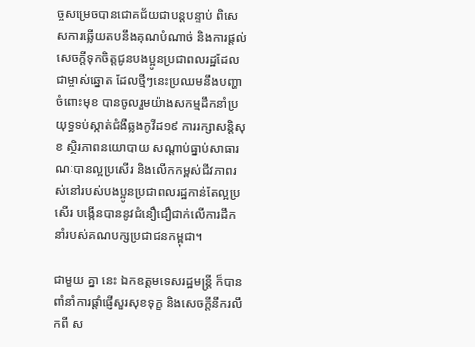ច្ចសម្រេចបានជោគជ័យជាបន្តបន្ទាប់ ពិសេសការឆ្លើយតបនឹងគុណបំណាច់ និងការផ្តល់សេចក្តីទុកចិត្តជូនបងប្អូនប្រជាពលរដ្ឋដែលជាម្ចាស់ឆ្នោត ដែលថ្មីៗនេះប្រឈមនឹងបញ្ហាចំពោះមុខ បានចូលរួមយ៉ាងសកម្មដឹកនាំប្រយុទ្ធទប់ស្កាត់ជំងឺឆ្លងកូវីដ១៩ ការរក្សាសន្តិសុខ ស្ថិរភាពនយោបាយ សណ្តាប់ធ្នាប់សាធារណៈបានល្អប្រសើរ និងលើកកម្ពស់ជីវភាពរស់នៅរបស់បងប្អូនប្រជាពលរដ្ឋកាន់តែល្អប្រសើរ បង្កើនបាននូវជំនឿជឿជាក់លើការដឹកនាំរបស់គណបក្សប្រជាជនកម្ពុជា។

ជាមួយ គ្នា នេះ ឯកឧត្តមទេសរដ្ឋមន្ត្រី ក៏បាន ពាំនាំការផ្តាំផ្ញើសួរសុខទុក្ខ និងសេចក្តីនឹករលឹកពី ស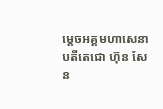ម្តេចអគ្គមហាសេនាបតីតេជោ ហ៊ុន សែន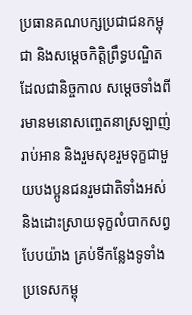ប្រធានគណបក្សប្រជាជនកម្ពុជា និងសម្តេចកិត្តិព្រឹទ្ធបណ្ឌិត ដែលជានិច្ចកាល សម្តេចទាំងពីរមានមនោសញ្ចេតនាស្រឡាញ់រាប់អាន និងរួមសុខរួមទុក្ខជាមួយបងប្អូនជនរួមជាតិទាំងអស់ និងដោះស្រាយទុក្ខលំបាកសព្វបែបយ៉ាង គ្រប់ទីកន្លែងទូទាំងប្រទេសកម្ពុ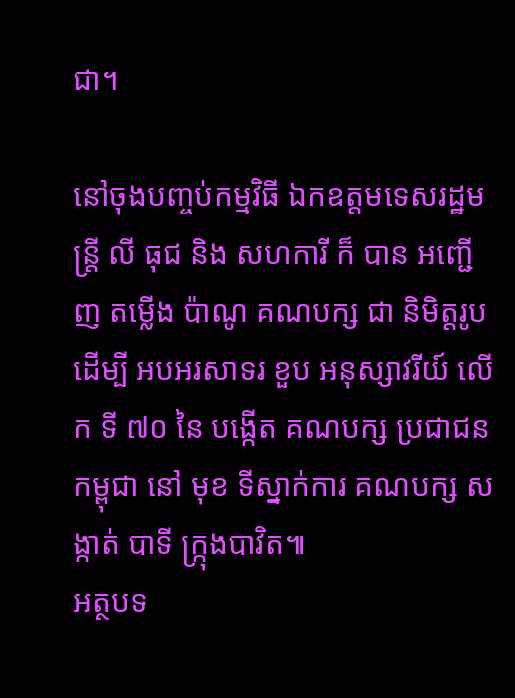ជា។

នៅចុងបញ្ចប់កម្មវិធី ឯកឧត្តមទេសរដ្ឋមន្ត្រី លី ធុជ និង សហការី ក៏ បាន អញ្ជើញ តម្លេីង ប៉ាណូ គណបក្ស ជា និមិត្តរូប ដេីម្បី អបអរសាទរ ខួប អនុស្សាវរីយ៍ លេីក ទី ៧០ នៃ បង្កើត គណបក្ស ប្រជាជន កម្ពុជា នៅ មុខ ទីស្នាក់ការ គណបក្ស សង្កាត់ បាទី ក្ក្រុងបាវិត៕
អត្ថបទ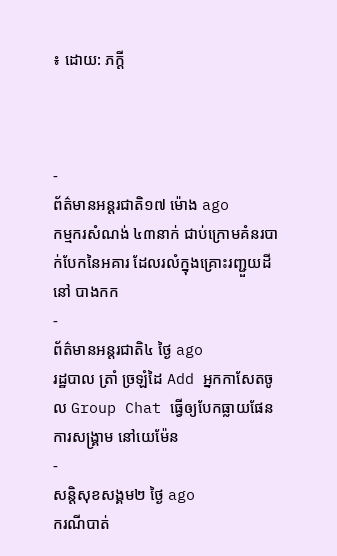៖ ដោយ: ភក្ដី



-
ព័ត៌មានអន្ដរជាតិ១៧ ម៉ោង ago
កម្មករសំណង់ ៤៣នាក់ ជាប់ក្រោមគំនរបាក់បែកនៃអគារ ដែលរលំក្នុងគ្រោះរញ្ជួយដីនៅ បាងកក
-
ព័ត៌មានអន្ដរជាតិ៤ ថ្ងៃ ago
រដ្ឋបាល ត្រាំ ច្រឡំដៃ Add អ្នកកាសែតចូល Group Chat ធ្វើឲ្យបែកធ្លាយផែនការសង្គ្រាម នៅយេម៉ែន
-
សន្តិសុខសង្គម២ ថ្ងៃ ago
ករណីបាត់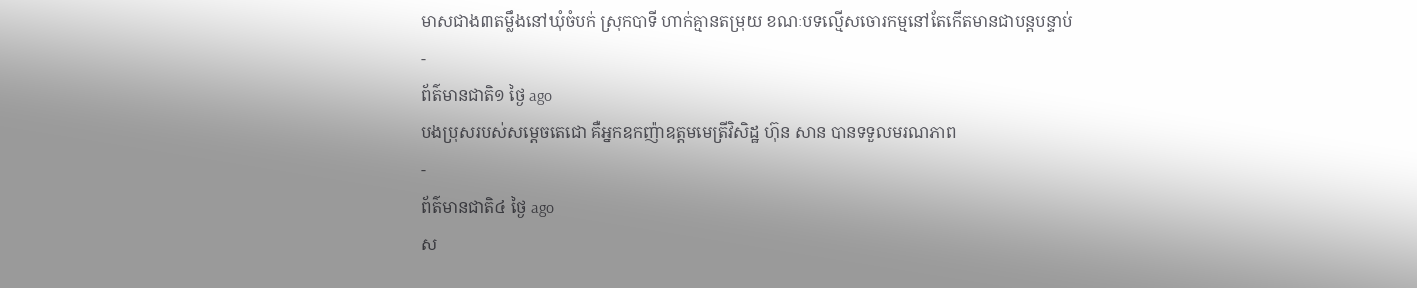មាសជាង៣តម្លឹងនៅឃុំចំបក់ ស្រុកបាទី ហាក់គ្មានតម្រុយ ខណៈបទល្មើសចោរកម្មនៅតែកើតមានជាបន្តបន្ទាប់
-
ព័ត៌មានជាតិ១ ថ្ងៃ ago
បងប្រុសរបស់សម្ដេចតេជោ គឺអ្នកឧកញ៉ាឧត្តមមេត្រីវិសិដ្ឋ ហ៊ុន សាន បានទទួលមរណភាព
-
ព័ត៌មានជាតិ៤ ថ្ងៃ ago
ស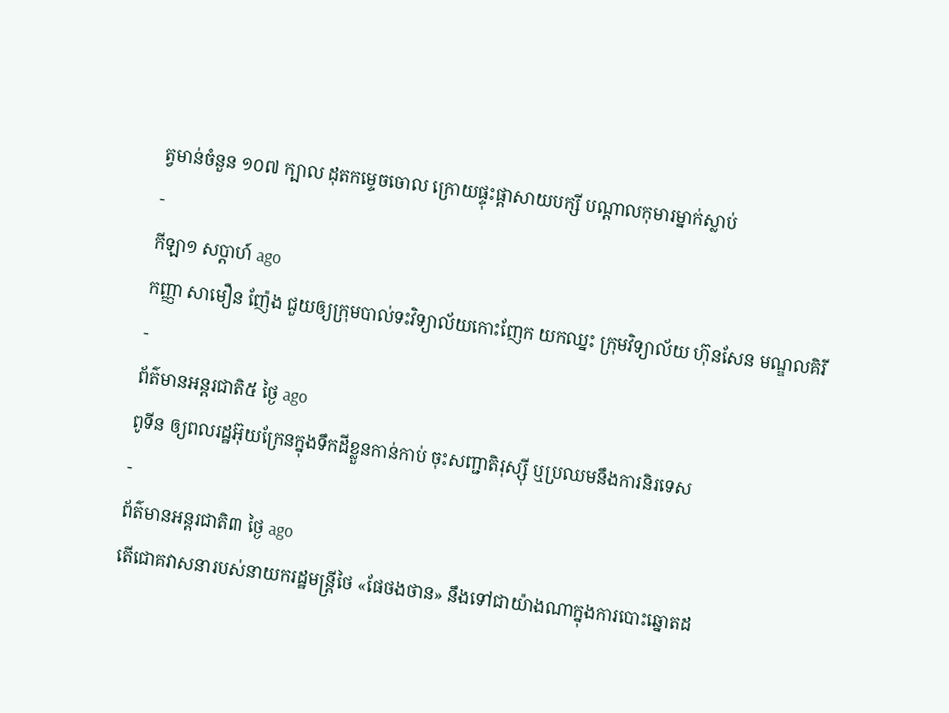ត្វមាន់ចំនួន ១០៧ ក្បាល ដុតកម្ទេចចោល ក្រោយផ្ទុះផ្ដាសាយបក្សី បណ្តាលកុមារម្នាក់ស្លាប់
-
កីឡា១ សប្តាហ៍ ago
កញ្ញា សាមឿន ញ៉ែង ជួយឲ្យក្រុមបាល់ទះវិទ្យាល័យកោះញែក យកឈ្នះ ក្រុមវិទ្យាល័យ ហ៊ុនសែន មណ្ឌលគិរី
-
ព័ត៌មានអន្ដរជាតិ៥ ថ្ងៃ ago
ពូទីន ឲ្យពលរដ្ឋអ៊ុយក្រែនក្នុងទឹកដីខ្លួនកាន់កាប់ ចុះសញ្ជាតិរុស្ស៊ី ឬប្រឈមនឹងការនិរទេស
-
ព័ត៌មានអន្ដរជាតិ៣ ថ្ងៃ ago
តើជោគវាសនារបស់នាយករដ្ឋមន្ត្រីថៃ «ផែថងថាន» នឹងទៅជាយ៉ាងណាក្នុងការបោះឆ្នោតដ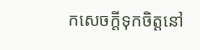កសេចក្តីទុកចិត្តនៅ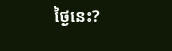ថ្ងៃនេះ?